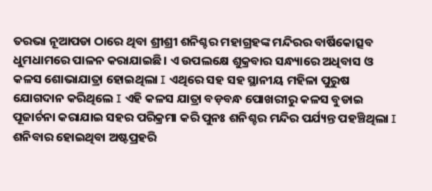ତରଭା ନୂଆପଡା ଠାରେ ଥିବା ଶ୍ରୀଶ୍ରୀ ଶନିଶ୍ଚର ମହାଗ୍ରହଙ୍କ ମନ୍ଦିରର ବାର୍ଷିକୋତ୍ସବ ଧୁମଧାମରେ ପାଳନ କରାଯାଇଛି। ଏ ଉପଲକ୍ଷେ ଶୁକ୍ରବାର ସନ୍ଧ୍ୟାରେ ଅଧିବାସ ଓ କଳସ ଶୋଭାଯାତ୍ରା ହୋଇଥିଲା I ଏଥିରେ ସହ ସହ ସ୍ଥାନୀୟ ମହିଳା ପୁରୁଷ ଯୋଗଦାନ କରିଥିଲେ I ଏହି କଳସ ଯାତ୍ରା ବଡ଼ବନ୍ଧ ପୋଖରୀରୁ କଳସ ବୁଡାଇ ପୂଜାର୍ଚନା କରାଯାଇ ସହର ପରିକ୍ରମା କରି ପୁନଃ ଶନିଶ୍ଚର ମନ୍ଦିର ପର୍ଯ୍ୟନ୍ତ ପହଞ୍ଚିଥିଲା I ଶନିବାର ହୋଇଥିବା ଅଷ୍ଟପ୍ରହରି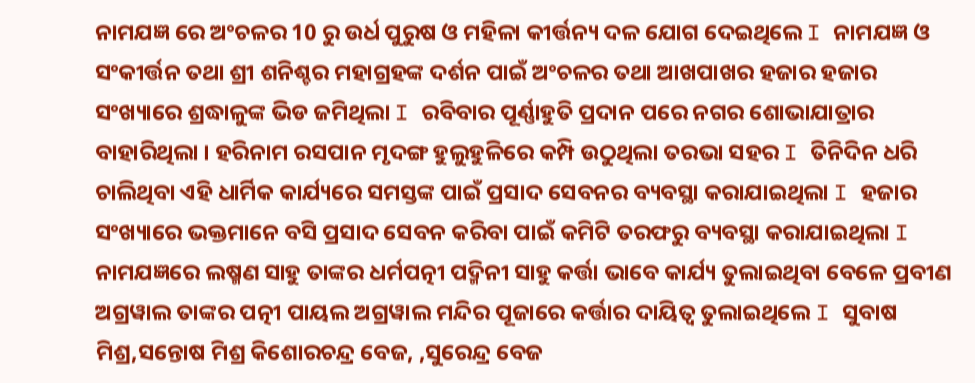ନାମଯଜ୍ଞ ରେ ଅଂଚଳର 10 ରୁ ଉର୍ଧ ପୁରୁଷ ଓ ମହିଳା କୀର୍ତ୍ତନ୍ୟ ଦଳ ଯୋଗ ଦେଇଥିଲେ I ନାମଯଜ୍ଞ ଓ ସଂକୀର୍ତ୍ତନ ତଥା ଶ୍ରୀ ଶନିଶ୍ଚର ମହାଗ୍ରହଙ୍କ ଦର୍ଶନ ପାଇଁ ଅଂଚଳର ତଥା ଆଖପାଖର ହଜାର ହଜାର ସଂଖ୍ୟାରେ ଶ୍ରଦ୍ଧାଳୁଙ୍କ ଭିଡ ଜମିଥିଲା I ରବିବାର ପୂର୍ଣ୍ଣାହୁତି ପ୍ରଦାନ ପରେ ନଗର ଶୋଭାଯାତ୍ରାର ବାହାରିଥିଲା । ହରିନାମ ରସପାନ ମୃଦଙ୍ଗ ହୁଲୁହୁଳିରେ କମ୍ପି ଉଠୁଥିଲା ତରଭା ସହର I ତିନିଦିନ ଧରି ଚାଲିଥିବା ଏହି ଧାର୍ମିକ କାର୍ଯ୍ୟରେ ସମସ୍ତଙ୍କ ପାଇଁ ପ୍ରସାଦ ସେବନର ବ୍ୟବସ୍ଥା କରାଯାଇଥିଲା I ହଜାର ସଂଖ୍ୟାରେ ଭକ୍ତମାନେ ବସି ପ୍ରସାଦ ସେବନ କରିବା ପାଇଁ କମିଟି ତରଫରୁ ବ୍ୟବସ୍ଥା କରାଯାଇଥିଲା I ନାମଯଜ୍ଞରେ ଲଷ୍ମଣ ସାହୁ ତାଙ୍କର ଧର୍ମପତ୍ନୀ ପଦ୍ମିନୀ ସାହୁ କର୍ତ୍ତା ଭାବେ କାର୍ଯ୍ୟ ତୁଲାଇଥିବା ବେଳେ ପ୍ରବୀଣ ଅଗ୍ରୱାଲ ତାଙ୍କର ପତ୍ନୀ ପାୟଲ ଅଗ୍ରୱାଲ ମନ୍ଦିର ପୂଜାରେ କର୍ତ୍ତାର ଦାୟିତ୍ୱ ତୁଲାଇଥିଲେ I ସୁବାଷ ମିଶ୍ର,ସନ୍ତୋଷ ମିଶ୍ର କିଶୋରଚନ୍ଦ୍ର ବେଜ, ,ସୁରେନ୍ଦ୍ର ବେଜ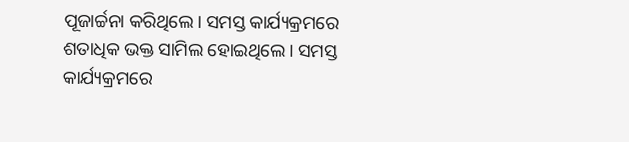ପୂଜାର୍ଚ୍ଚନା କରିଥିଲେ। ସମସ୍ତ କାର୍ଯ୍ୟକ୍ରମରେ ଶତାଧିକ ଭକ୍ତ ସାମିଲ ହୋଇଥିଲେ। ସମସ୍ତ କାର୍ଯ୍ୟକ୍ରମରେ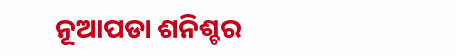ନୂଆପଡା ଶନିଶ୍ଚର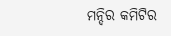ମନ୍ଦିର କମିଟିର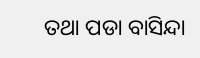ତଥା ପଡା ବାସିନ୍ଦା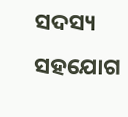ସଦସ୍ୟ ସହଯୋଗ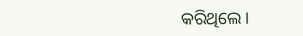କରିଥିଲେ।